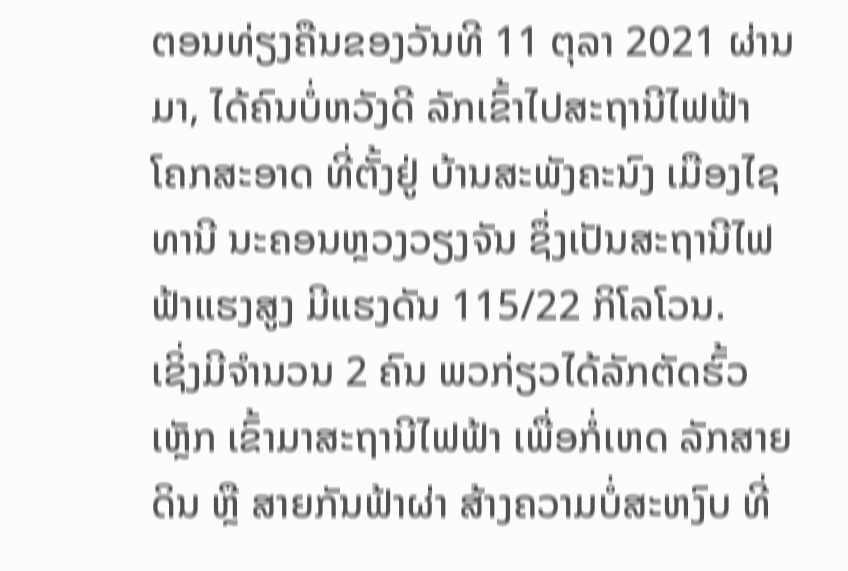ຕອນທ່ຽງຄືນຂອງວັນທີ 11 ຕຸລາ 2021 ຜ່ານມາ, ໄດ້ຄົນບໍ່ຫວັງດີ ລັກເຂົ້າໄປສະຖານີໄຟຟ້າ ໂຄກສະອາດ ທີ່ຕັ້ງຢູ່ ບ້ານສະພັງຄະນົງ ເມືອງໄຊທານີ ນະຄອນຫຼວງວຽງຈັນ ຊຶ່ງເປັນສະຖານີໄຟຟ້າແຮງສູງ ມີແຮງດັນ 115/22 ກິໂລໂວນ.
ເຊິ່ງມີຈໍານວນ 2 ຄົນ ພວກ່ຽວໄດ້ລັກຕັດຮົ້ວເຫຼັກ ເຂົ້າມາສະຖານີໄຟຟ້າ ເພື່ອກໍ່ເຫດ ລັກສາຍດິນ ຫຼື ສາຍກັນຟ້າຜ່າ ສ້າງຄວາມບໍ່ສະຫງົບ ທີ່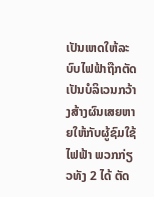ເປັນເຫດໃຫ້ລະບົບໄຟຟ້າຖືກຕັດເປັນບໍລິເວນກວ້າງສ້າງຜົນເສຍຫາຍໃຫ້ກັບຜູ້ຊົມໃຊ້ໄຟຟ້າ ພວກກ່ຽວທັງ 2 ໄດ້ ຕັດ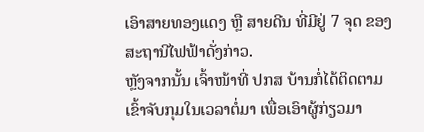ເອົາສາຍທອງແດງ ຫຼື ສາຍດີນ ທີ່ມີຢູ່ 7 ຈຸດ ຂອງສະຖານີໄຟຟ້າດັ່ງກ່າວ.
ຫຼັງຈາກນັ້ນ ເຈົ້າໜ້າທີ່ ປກສ ບ້ານກໍ່ໄດ້ຕິດຕາມເຂົ້າຈັບກຸມໃນເວລາຕໍ່ມາ ເພື່ອເອົາຜູ້ກ່ຽວມາ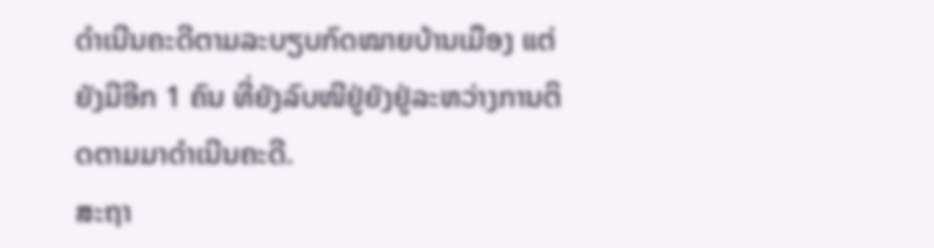ດໍາເນີນຄະດີຕາມລະບຽບກົດໝາຍບ້ານເມືອງ ແຕ່ຍັງມີອີກ 1 ຄົນ ທີ່ຍັງລົບໜີຢູ່ຍັງຢູ່ລະຫວ່າງການຕິດຕາມມາດຳເນີນຄະດີ.
ສະຖາ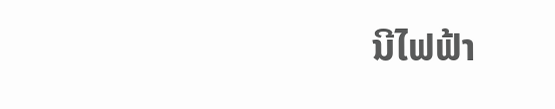ນີໄຟຟ້າ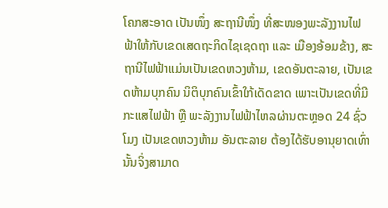ໂຄກສະອາດ ເປັນໜຶ່ງ ສະຖານີໜຶ່ງ ທີ່ສະໜອງພະລັງງານໄຟຟ້າໃຫ້ກັບເຂດເສດຖະກິດໄຊເຊດຖາ ແລະ ເມືອງອ້ອມຂ້າງ, ສະຖານີໄຟຟ້າແມ່ນເປັນເຂດຫວງຫ້າມ, ເຂດອັນຕະລາຍ, ເປັນເຂດຫ້າມບຸກຄົນ ນິຕິບຸກຄົນເຂົ້າໃກ້ເດັດຂາດ ເພາະເປັນເຂດທີ່ມີ ກະແສໄຟຟ້າ ຫຼື ພະລັງງານໄຟຟ້າໄຫລຜ່ານຕະຫຼອດ 24 ຊົ່ວໂມງ ເປັນເຂດຫວງຫ້າມ ອັນຕະລາຍ ຕ້ອງໄດ້ຮັບອານຸຍາດເທົ່ານັ້ນຈິ່ງສາມາດ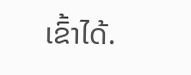ເຂົ້າໄດ້.